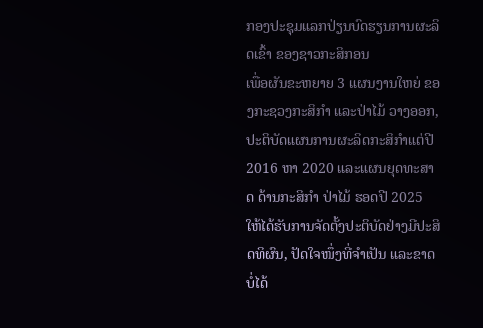ກອງປະຊຸມແລກປ່ຽນບົດຮຽນການຜະລິດເຂົ້າ ຂອງຊາວກະສິກອນ
ເພື່ອຜັນຂະຫຍາຍ 3 ແຜນງານໃຫຍ່ ຂອງກະຊວງກະສິກໍາ ແລະປ່າໄມ້ ວາງອອກ, ປະຕິບັດແຜນການຜະລິດກະສິກໍາແຕ່ປີ 2016 ຫາ 2020 ແລະແຜນຍຸດທະສາດ ດ້ານກະສິກໍາ ປ່າໄມ້ ຮອດປີ 2025 ໃຫ້ໄດ້ຮັບການຈັດຕັ້ງປະຕິບັດຢ່າງມີປະສິດທິຜົນ, ປັດໃຈໜຶ່ງທີ່ຈໍາເປັນ ແລະຂາດບໍ່ໄດ້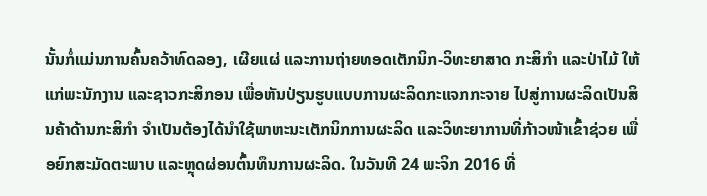ນັ້ນກໍ່ແມ່ນການຄົ້ນຄວ້າທົດລອງ, ເຜີຍແຜ່ ແລະການຖ່າຍທອດເຕັກນິກ-ວິທະຍາສາດ ກະສິກໍາ ແລະປ່າໄມ້ ໃຫ້ແກ່ພະນັກງານ ແລະຊາວກະສິກອນ ເພື່ອຫັນປ່ຽນຮູບແບບການຜະລິດກະແຈກກະຈາຍ ໄປສູ່ການຜະລິດເປັນສິນຄ້າດ້ານກະສິກໍາ ຈໍາເປັນຕ້ອງໄດ້ນໍາໃຊ້ພາຫະນະເຕັກນິກການຜະລິດ ແລະວິທະຍາການທີ່ກ້າວໜ້າເຂົ້າຊ່ວຍ ເພື່ອຍົກສະມັດຕະພາບ ແລະຫຼຸດຜ່ອນຕົ້ນທຶນການຜະລິດ. ໃນວັນທີ 24 ພະຈິກ 2016 ທີ່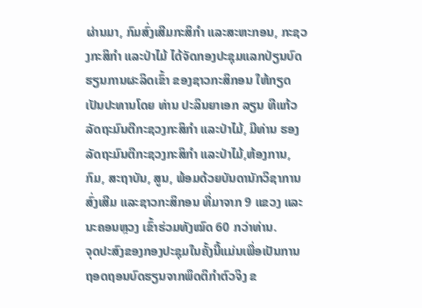ຜ່ານມາ, ກົມສົ່ງເສີມກະສິກໍາ ແລະສະຫະກອນ, ກະຊວງກະສິກໍາ ແລະປ່າໄມ້ ໄດ້ຈັດກອງປະຊຸມແລກປ່ຽນບົດຮຽນການຜະລິດເຂົ້າ ຂອງຊາວກະສິກອນ ໃຫ້ກຽດເປັນປະທານໂດຍ ທ່ານ ປະລິນຍາເອກ ລຽນ ທີແກ້ວ ລັດຖະມົນຕີກະຊວງກະສິກໍາ ແລະປ່າໄມ້, ມີທ່ານ ຮອງລັດຖະມົນຕີກະຊວງກະສິກໍາ ແລະປ່າໄມ້,ຫ້ອງການ, ກົມ, ສະຖາບັນ, ສູນ, ພ້ອມດ້ວຍບັນດານັກວິຊາການສົ່ງເສີມ ແລະຊາວກະສິກອນ ທີ່ມາຈາກ 9 ແຂວງ ແລະນະຄອນຫຼວງ ເຂົ້າຮ່ວມທັງໝົດ 60 ກວ່າທ່ານ.
ຈຸດປະສົງຂອງກອງປະຊຸມໃນຄັ້ງນີ້ແມ່ນເພື່ອເປັນການຖອດຖອນບົດຮຽນຈາກພຶດຕິກໍາຕົວຈິງ ຂ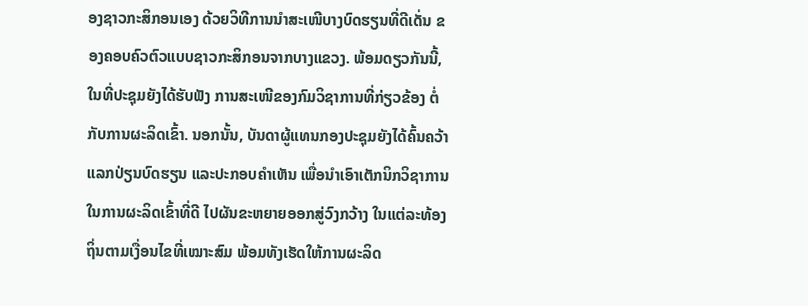ອງຊາວກະສິກອນເອງ ດ້ວຍວິທີການນໍາສະເໜີບາງບົດຮຽນທີ່ດີເດັ່ນ ຂອງຄອບຄົວຕົວແບບຊາວກະສິກອນຈາກບາງແຂວງ. ພ້ອມດຽວກັນນີ້, ໃນທີ່ປະຊຸມຍັງໄດ້ຮັບຟັງ ການສະເໜີຂອງກົມວິຊາການທີ່ກ່ຽວຂ້ອງ ຕໍ່ກັບການຜະລິດເຂົ້າ. ນອກນັ້ນ, ບັນດາຜູ້ແທນກອງປະຊຸມຍັງໄດ້ຄົ້ນຄວ້າແລກປ່ຽນບົດຮຽນ ແລະປະກອບຄໍາເຫັນ ເພື່ອນໍາເອົາເຕັກນິກວິຊາການໃນການຜະລິດເຂົ້າທີ່ດີ ໄປຜັນຂະຫຍາຍອອກສູ່ວົງກວ້າງ ໃນແຕ່ລະທ້ອງຖິ່ນຕາມເງື່ອນໄຂທີ່ເໝາະສົມ ພ້ອມທັງເຮັດໃຫ້ການຜະລິດ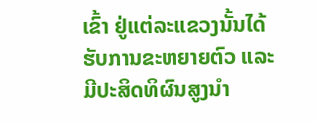ເຂົ້າ ຢູ່ແຕ່ລະແຂວງນັ້ນໄດ້ຮັບການຂະຫຍາຍຕົວ ແລະມີປະສິດທິຜົນສູງນໍາ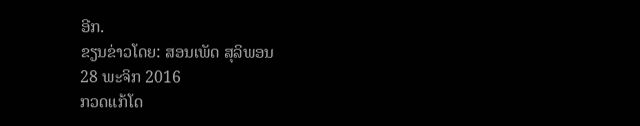ອີກ.
ຂຽນຂ່າວໂດຍ: ສອນເພັດ ສຸລິພອນ
28 ພະຈິກ 2016
ກວດແກ້ໂດ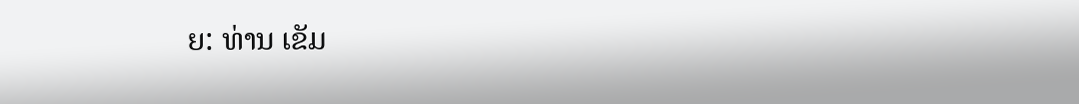ຍ: ທ່ານ ເຂັມ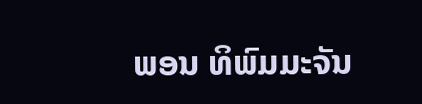ພອນ ທິພົມມະຈັນ